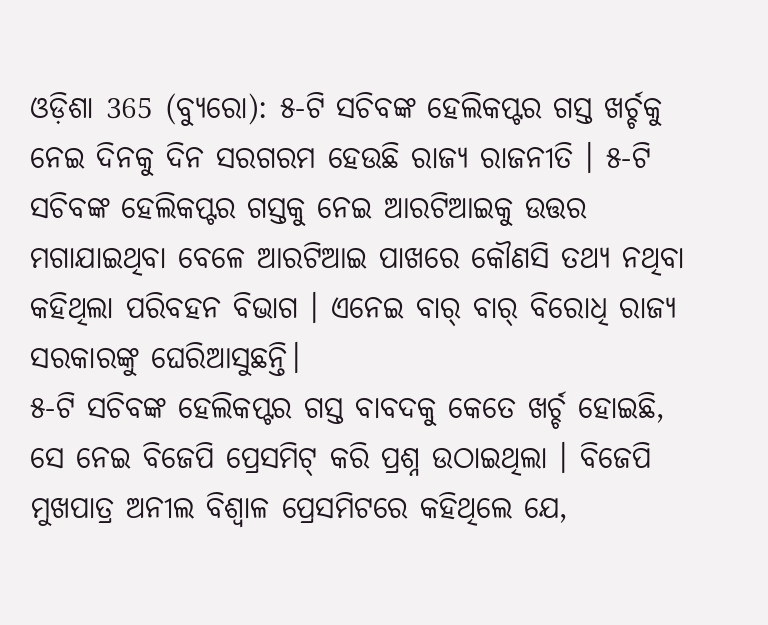ଓଡ଼ିଶା 365 (ବ୍ୟୁରୋ): ୫-ଟି ସଚିବଙ୍କ ହେଲିକପ୍ଟର ଗସ୍ତ ଖର୍ଚ୍ଚକୁ ନେଇ ଦିନକୁ ଦିନ ସରଗରମ ହେଉଛି ରାଜ୍ୟ ରାଜନୀତି । ୫-ଟି ସଚିବଙ୍କ ହେଲିକପ୍ଟର ଗସ୍ତକୁ ନେଇ ଆରଟିଆଇକୁ ଉତ୍ତର ମଗାଯାଇଥିବା ବେଳେ ଆରଟିଆଇ ପାଖରେ କୌଣସି ତଥ୍ୟ ନଥିବା କହିଥିଲା ପରିବହନ ବିଭାଗ । ଏନେଇ ବାର୍ ବାର୍ ବିରୋଧି ରାଜ୍ୟ ସରକାରଙ୍କୁ ଘେରିଆସୁଛନ୍ତି।
୫-ଟି ସଚିବଙ୍କ ହେଲିକପ୍ଟର ଗସ୍ତ ବାବଦକୁ କେତେ ଖର୍ଚ୍ଚ ହୋଇଛି, ସେ ନେଇ ବିଜେପି ପ୍ରେସମିଟ୍ କରି ପ୍ରଶ୍ନ ଉଠାଇଥିଲା । ବିଜେପି ମୁଖପାତ୍ର ଅନୀଲ ବିଶ୍ୱାଳ ପ୍ରେସମିଟରେ କହିଥିଲେ ଯେ,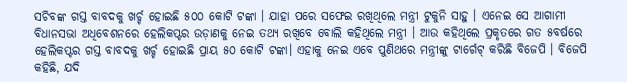ସଚିବଙ୍କ ଗସ୍ତ ବାବଦକୁ ଖର୍ଚ୍ଚ ହୋଇଛି ୫୦୦ କୋଟି ଟଙ୍କା । ଯାହା ପରେ ସଫେଇ ରଖିଥିଲେ ମନ୍ତ୍ରୀ ଟୁକୁନି ସାହୁ । ଏନେଇ ସେ ଆଗାମୀ ବିଧାନସଭା ଅଧିବେଶନରେ ହେଲିକପ୍ଟର ଉଡ଼ାଣକୁ ନେଇ ତଥ୍ୟ ରଖିବେ ବୋଲି କହିଥିଲେ ମନ୍ତ୍ରୀ । ଆଉ କହିଥିଲେ ପ୍ରକୃତରେ ଗତ ୫ବର୍ଷରେ ହେଲିକପ୍ଟର ଗସ୍ତ ବାବଦକୁ ଖର୍ଚ୍ଚ ହୋଇଛି ପ୍ରାୟ ୫୦ କୋଟି ଟଙ୍କା। ଏହାକୁ ନେଇ ଏବେ ପୁଣିଥରେ ମନ୍ତ୍ରୀଙ୍କୁ ଟାର୍ଗେଟ୍ କରିଛି ବିଜେପି । ବିଜେପି କହିଛି, ଯଦି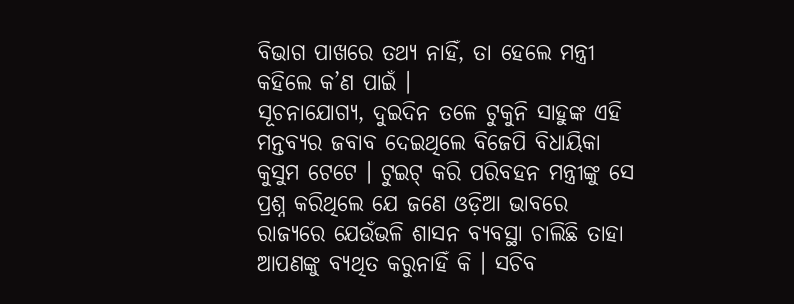ବିଭାଗ ପାଖରେ ତଥ୍ୟ ନାହିଁ, ତା ହେଲେ ମନ୍ତ୍ରୀ କହିଲେ କ’ଣ ପାଇଁ ।
ସୂଚନାଯୋଗ୍ୟ, ଦୁଇଦିନ ତଳେ ଟୁକୁନି ସାହୁଙ୍କ ଏହି ମନ୍ତବ୍ୟର ଜବାବ ଦେଇଥିଲେ ବିଜେପି ବିଧାୟିକା କୁସୁମ ଟେଟେ । ଟୁଇଟ୍ କରି ପରିବହନ ମନ୍ତ୍ରୀଙ୍କୁ ସେ ପ୍ରଶ୍ନ କରିଥିଲେ ଯେ ଜଣେ ଓଡ଼ିଆ ଭାବରେ ରାଜ୍ୟରେ ଯେଉଁଭଳି ଶାସନ ବ୍ୟବସ୍ଥା ଚାଲିଛି ତାହା ଆପଣଙ୍କୁ ବ୍ୟଥିତ କରୁନାହିଁ କି । ସଚିବ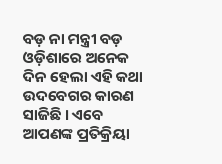ବଡ଼ ନା ମନ୍ତ୍ରୀ ବଡ଼ ଓଡ଼ିଶାରେ ଅନେକ ଦିନ ହେଲା ଏହି କଥା ଉଦବେଗର କାରଣ ସାଜିଛି । ଏବେ ଆପଣଙ୍କ ପ୍ରତିକ୍ରିୟା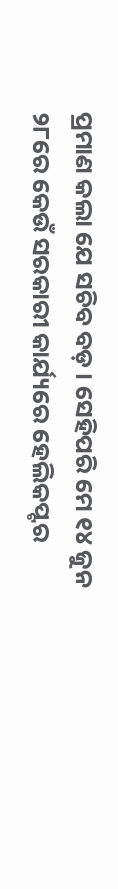ପ୍ରମାଣ କଲା ଯେ ସଚିବ ବଡ଼ । ସେହିପରି ମେ ୧୪ ଜୁନ ୨୮ରେ କେଉଁ ସରକାରୀ କାର୍ଯ୍ୟରେ ହେଲିକପ୍ଟର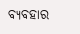ବ୍ୟବହାର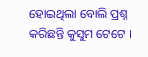ହୋଇଥିଲା ବୋଲି ପ୍ରଶ୍ନ କରିଛନ୍ତି କୁସୁମ ଟେଟେ ।